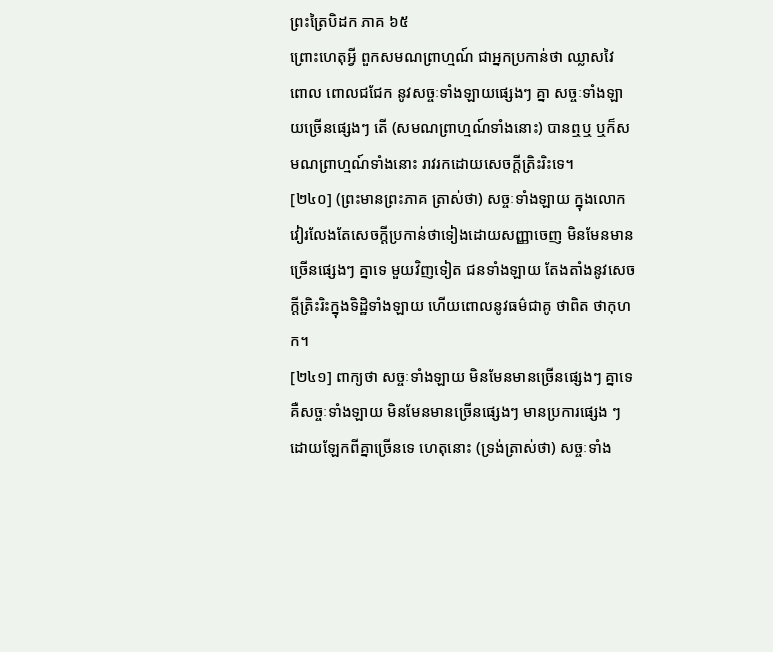ព្រះត្រៃបិដក ភាគ ៦៥
ព្រោះហេតុអ្វី ពួកសមណព្រាហ្មណ៍ ជាអ្នកប្រកាន់ថា ឈ្លាសវៃ ពោល ពោលជជែក នូវសច្ចៈទាំងឡាយផ្សេងៗ គ្នា សច្ចៈទាំងឡាយច្រើនផ្សេងៗ តើ (សមណព្រាហ្មណ៍ទាំងនោះ) បានឮឬ ឬក៏សមណព្រាហ្មណ៍ទាំងនោះ រាវរកដោយសេចក្តីត្រិះរិះទេ។
[២៤០] (ព្រះមានព្រះភាគ ត្រាស់ថា) សច្ចៈទាំងឡាយ ក្នុងលោក វៀរលែងតែសេចក្តីប្រកាន់ថាទៀងដោយសញ្ញាចេញ មិនមែនមានច្រើនផ្សេងៗ គ្នាទេ មួយវិញទៀត ជនទាំងឡាយ តែងតាំងនូវសេចក្តីត្រិះរិះក្នុងទិដ្ឋិទាំងឡាយ ហើយពោលនូវធម៌ជាគូ ថាពិត ថាកុហក។
[២៤១] ពាក្យថា សច្ចៈទាំងឡាយ មិនមែនមានច្រើនផ្សេងៗ គ្នាទេ គឺសច្ចៈទាំងឡាយ មិនមែនមានច្រើនផ្សេងៗ មានប្រការផ្សេង ៗ ដោយឡែកពីគ្នាច្រើនទេ ហេតុនោះ (ទ្រង់ត្រាស់ថា) សច្ចៈទាំង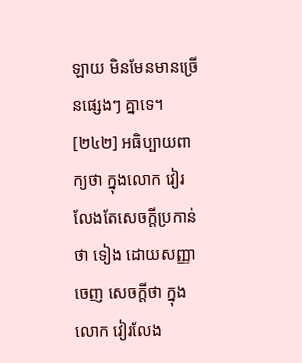ឡាយ មិនមែនមានច្រើនផ្សេងៗ គ្នាទេ។
[២៤២] អធិប្បាយពាក្យថា ក្នុងលោក វៀរលែងតែសេចក្តីប្រកាន់ថា ទៀង ដោយសញ្ញាចេញ សេចក្តីថា ក្នុងលោក វៀរលែង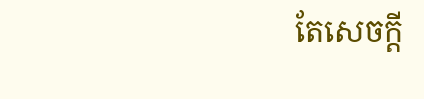តែសេចក្តី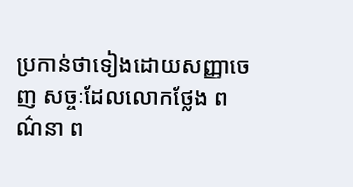ប្រកាន់ថាទៀងដោយសញ្ញាចេញ សច្ចៈដែលលោកថ្លែង ពណ៌នា ព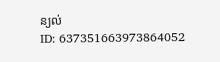ន្យល់
ID: 637351663973864052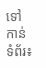ទៅកាន់ទំព័រ៖